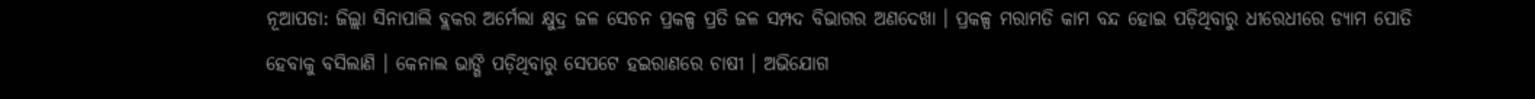ନୂଆପଡା: ଜିଲ୍ଲା ସିନାପାଲି ବ୍ଲକର ଅର୍ମେଲା କ୍ଷୁଦ୍ର ଜଳ ସେଚନ ପ୍ରକଳ୍ପ ପ୍ରତି ଜଳ ସମ୍ପଦ ବିଭାଗର ଅଣଦେଖା । ପ୍ରକଳ୍ପ ମରାମତି କାମ ବନ୍ଦ ହୋଇ ପଡ଼ିଥିବାରୁ ଧୀରେଧୀରେ ଡ୍ୟାମ ପୋତି ହେବାକୁ ବସିଲାଣି । କେନାଲ ଭାଙ୍ଗି ପଡ଼ିଥିବାରୁ ସେପଟେ ହଇରାଣରେ ଚାଷୀ । ଅଭିଯୋଗ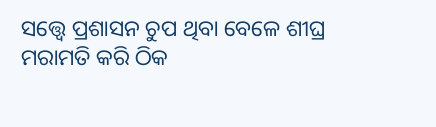ସତ୍ତ୍ୱେ ପ୍ରଶାସନ ଚୁପ ଥିବା ବେଳେ ଶୀଘ୍ର ମରାମତି କରି ଠିକ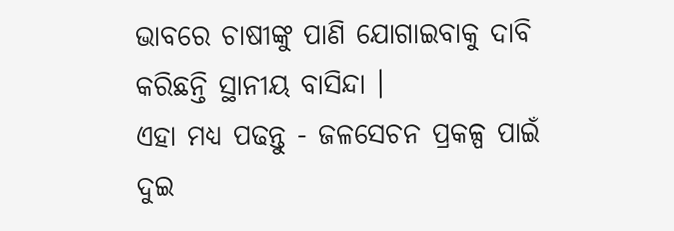ଭାବରେ ଚାଷୀଙ୍କୁ ପାଣି ଯୋଗାଇବାକୁ ଦାବି କରିଛନ୍ତି ସ୍ଥାନୀୟ ବାସିନ୍ଦା ।
ଏହା ମଧ୍ୟ ପଢନ୍ତୁ - ଜଳସେଚନ ପ୍ରକଳ୍ପ ପାଇଁ ଦୁଇ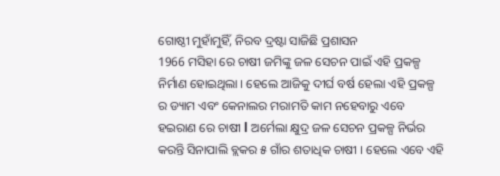ଗୋଷ୍ଠୀ ମୁହାଁମୁହିଁ, ନିରବ ଦ୍ରଷ୍ଟା ସାଜିଛି ପ୍ରଶାସନ
1966 ମସିହା ରେ ଚାଷୀ ଜମିଙ୍କୁ ଜଳ ସେଚନ ପାଇଁ ଏହି ପ୍ରକଳ୍ପ ନିର୍ମାଣ ହୋଇଥିଲା । ହେଲେ ଆଜିକୁ ଦୀର୍ଘ ବର୍ଷ ହେଲା ଏହି ପ୍ରକଳ୍ପ ର ଡ୍ୟାମ ଏବଂ କେନାଲର ମରାମତି କାମ ନହେବାରୁ ଏବେ ହଇରାଣ ରେ ଚାଷୀ l ଅର୍ମେଲା କ୍ଷୁଦ୍ର ଜଳ ସେଚନ ପ୍ରକଳ୍ପ ନିର୍ଭର କରନ୍ତି ସିନାପାଲି ବ୍ଲକର ୫ ଗାଁର ଶତାଧିକ ଚାଷୀ । ହେଲେ ଏବେ ଏହି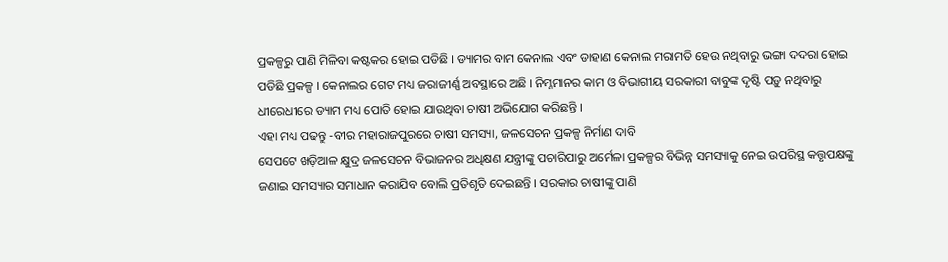ପ୍ରକଳ୍ପରୁ ପାଣି ମିଳିବା କଷ୍ଟକର ହୋଇ ପଡିଛି । ଡ୍ୟାମର ବାମ କେନାଲ ଏବଂ ଡାହାଣ କେନାଲ ମରାମତି ହେଉ ନଥିବାରୁ ଭଙ୍ଗା ଦଦରା ହୋଇ ପଡିଛି ପ୍ରକଳ୍ପ । କେନାଲର ଗେଟ ମଧ୍ୟ ଜରାଜୀର୍ଣ୍ଣ ଅବସ୍ଥାରେ ଅଛି । ନିମ୍ନମାନର କାମ ଓ ବିଭାଗୀୟ ସରକାରୀ ବାବୁଙ୍କ ଦୃଷ୍ଟି ପଡ଼ୁ ନଥିବାରୁ ଧୀରେଧୀରେ ଡ୍ୟାମ ମଧ୍ୟ ପୋତି ହୋଇ ଯାଉଥିବା ଚାଷୀ ଅଭିଯୋଗ କରିଛନ୍ତି ।
ଏହା ମଧ୍ୟ ପଢନ୍ତୁ -ବୀର ମହାରାଜପୁରରେ ଚାଷୀ ସମସ୍ୟା, ଜଳସେଚନ ପ୍ରକଳ୍ପ ନିର୍ମାଣ ଦାବି
ସେପଟେ ଖଡ଼ିଆଳ କ୍ଷୁଦ୍ର ଜଳସେଚନ ବିଭାଜନର ଅଧିକ୍ଷଣ ଯନ୍ତ୍ରୀଙ୍କୁ ପଚାରିପାରୁ ଅର୍ମେଳା ପ୍ରକଳ୍ପର ବିଭିନ୍ନ ସମସ୍ୟାକୁ ନେଇ ଉପରିସ୍ଥ କତ୍ତୃପକ୍ଷଙ୍କୁ ଜଣାଇ ସମସ୍ୟାର ସମାଧାନ କରାଯିବ ବୋଲି ପ୍ରତିଶୃତି ଦେଇଛନ୍ତି । ସରକାର ଚାଷୀଙ୍କୁ ପାଣି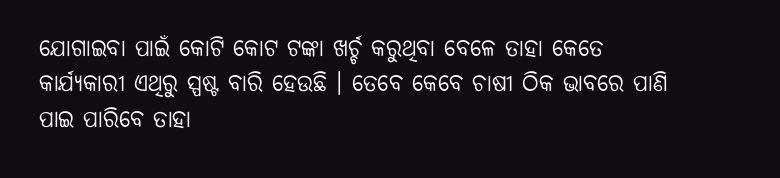ଯୋଗାଇବା ପାଇଁ କୋଟି କୋଟ ଟଙ୍କା ଖର୍ଚ୍ଚ କରୁଥିବା ବେଳେ ତାହା କେତେ କାର୍ଯ୍ୟକାରୀ ଏଥିରୁ ସ୍ପଷ୍ଟ ବାରି ହେଉଛି । ତେବେ କେବେ ଚାଷୀ ଠିକ ଭାବରେ ପାଣି ପାଇ ପାରିବେ ତାହା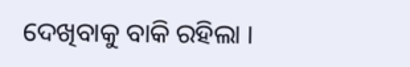ଦେଖିବାକୁ ବାକି ରହିଲା ।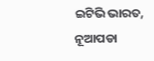ଇଟିଭି ଭାରତ, ନୂଆପଡା